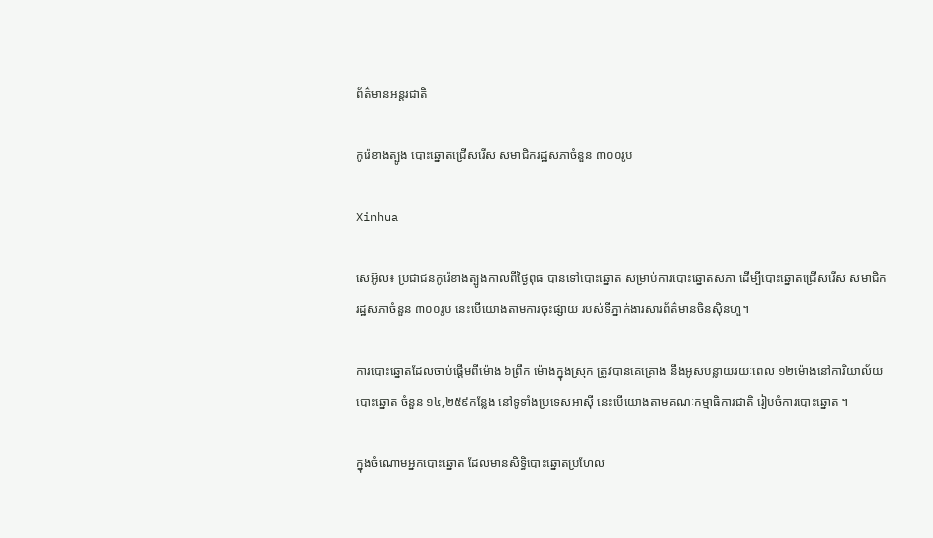ព័ត៌មានអន្តរជាតិ

កូរ៉េខាងត្បូង បោះឆ្នោតជ្រើសរើស សមាជិករដ្ឋសភាចំនួន ៣០០រូប

Xinhua

សេអ៊ូល៖ ប្រជាជនកូរ៉េខាងត្បូងកាលពីថ្ងៃពុធ បានទៅបោះឆ្នោត សម្រាប់ការបោះឆ្នោតសភា ដើម្បីបោះឆ្នោតជ្រើសរើស សមាជិករដ្ឋសភាចំនួន ៣០០រូប នេះបើយោងតាមការចុះផ្សាយ របស់ទីភ្នាក់ងារសារព័ត៌មានចិនស៊ិនហួ។

ការបោះឆ្នោតដែលចាប់ផ្តើមពីម៉ោង ៦ព្រឹក ម៉ោងក្នុងស្រុក ត្រូវបានគេគ្រោង នឹងអូសបន្លាយរយៈពេល ១២ម៉ោងនៅការិយាល័យបោះឆ្នោត ចំនួន ១៤,២៥៩កន្លែង នៅទូទាំងប្រទេសអាស៊ី នេះបើយោងតាមគណៈកម្មាធិការជាតិ រៀបចំការបោះឆ្នោត ។

ក្នុងចំណោមអ្នកបោះឆ្នោត ដែលមានសិទ្ធិបោះឆ្នោតប្រហែល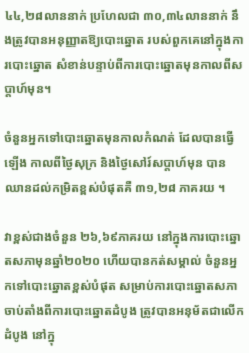៤៤,២៨លាននាក់ ប្រហែលជា ៣០,៣៤លាននាក់ នឹងត្រូវបានអនុញ្ញាតឱ្យបោះឆ្នោត របស់ពួកគេនៅក្នុងការបោះឆ្នោត សំខាន់បន្ទាប់ពីការបោះឆ្នោតមុនកាលពីសប្តាហ៍មុន។

ចំនួនអ្នកទៅបោះឆ្នោតមុនកាលកំណត់ ដែលបានធ្វើឡើង កាលពីថ្ងៃសុក្រ និងថ្ងៃសៅរ៍សប្តាហ៍មុន បានឈានដល់កម្រិតខ្ពស់បំផុតគឺ ៣១,២៨ ភាគរយ ។

វាខ្ពស់ជាងចំនួន ២៦,៦៩ភាគរយ នៅក្នុងការបោះឆ្នោតសភាមុនឆ្នាំ២០២០ ហើយបានកត់សម្គាល់ ចំនួនអ្នកទៅបោះឆ្នោតខ្ពស់បំផុត សម្រាប់ការបោះឆ្នោតសភា ចាប់តាំងពីការបោះឆ្នោតដំបូង ត្រូវបានអនុម័តជាលើកដំបូង នៅក្នុ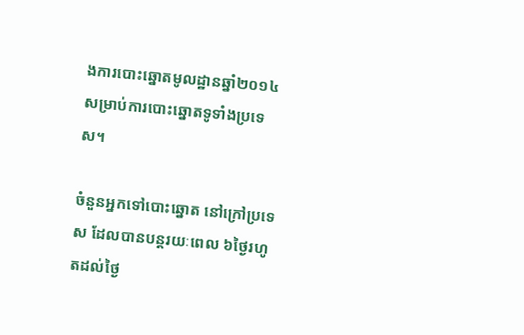ងការបោះឆ្នោតមូលដ្ឋានឆ្នាំ២០១៤ សម្រាប់ការបោះឆ្នោតទូទាំងប្រទេស។

ចំនួនអ្នកទៅបោះឆ្នោត នៅក្រៅប្រទេស ដែលបានបន្តរយៈពេល ៦ថ្ងៃរហូតដល់ថ្ងៃ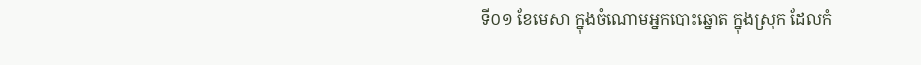ទី០១ ខែមេសា ក្នុងចំណោមអ្នកបោះឆ្នោត ក្នុងស្រុក ដែលកំ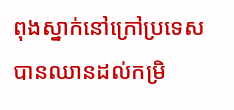ពុងស្នាក់នៅក្រៅប្រទេស បានឈានដល់កម្រិ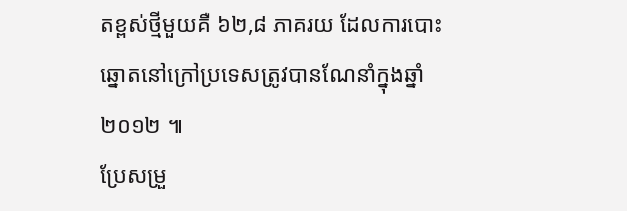តខ្ពស់ថ្មីមួយគឺ ៦២,៨ ភាគរយ ដែលការបោះឆ្នោតនៅក្រៅប្រទេសត្រូវបានណែនាំក្នុងឆ្នាំ២០១២ ៕
ប្រែសម្រួ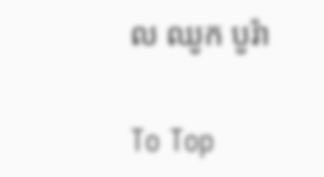ល ឈូក បូរ៉ា

To Top